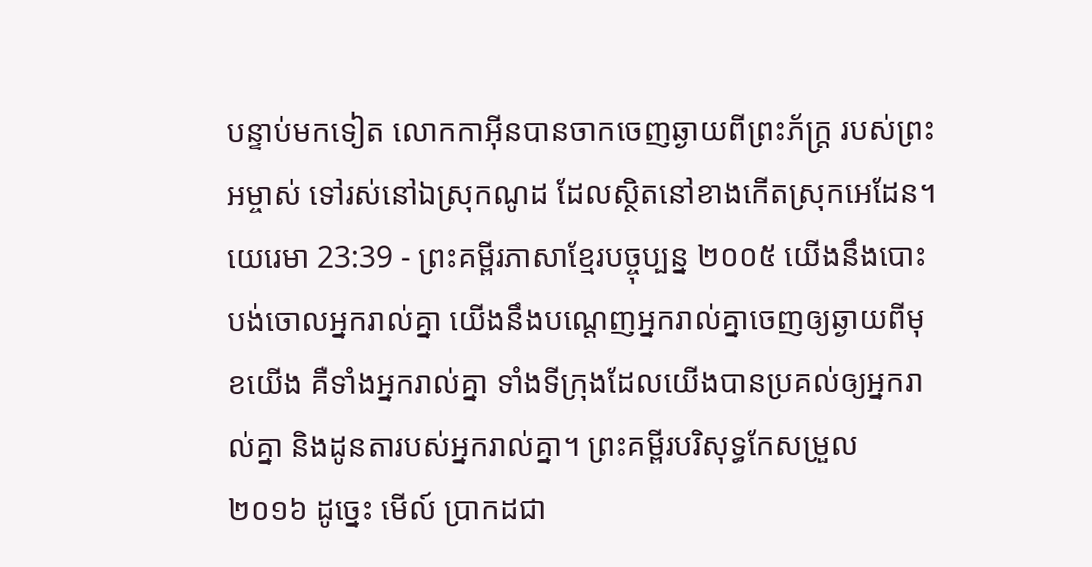បន្ទាប់មកទៀត លោកកាអ៊ីនបានចាកចេញឆ្ងាយពីព្រះភ័ក្ត្រ របស់ព្រះអម្ចាស់ ទៅរស់នៅឯស្រុកណូដ ដែលស្ថិតនៅខាងកើតស្រុកអេដែន។
យេរេមា 23:39 - ព្រះគម្ពីរភាសាខ្មែរបច្ចុប្បន្ន ២០០៥ យើងនឹងបោះបង់ចោលអ្នករាល់គ្នា យើងនឹងបណ្តេញអ្នករាល់គ្នាចេញឲ្យឆ្ងាយពីមុខយើង គឺទាំងអ្នករាល់គ្នា ទាំងទីក្រុងដែលយើងបានប្រគល់ឲ្យអ្នករាល់គ្នា និងដូនតារបស់អ្នករាល់គ្នា។ ព្រះគម្ពីរបរិសុទ្ធកែសម្រួល ២០១៦ ដូច្នេះ មើល៍ ប្រាកដជា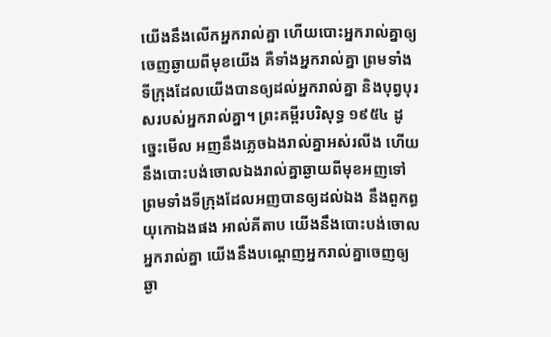យើងនឹងលើកអ្នករាល់គ្នា ហើយបោះអ្នករាល់គ្នាឲ្យចេញឆ្ងាយពីមុខយើង គឺទាំងអ្នករាល់គ្នា ព្រមទាំងទីក្រុងដែលយើងបានឲ្យដល់អ្នករាល់គ្នា និងបុព្វបុរសរបស់អ្នករាល់គ្នា។ ព្រះគម្ពីរបរិសុទ្ធ ១៩៥៤ ដូច្នេះមើល អញនឹងភ្លេចឯងរាល់គ្នាអស់រលីង ហើយនឹងបោះបង់ចោលឯងរាល់គ្នាឆ្ងាយពីមុខអញទៅ ព្រមទាំងទីក្រុងដែលអញបានឲ្យដល់ឯង នឹងពួកព្ធយុកោឯងផង អាល់គីតាប យើងនឹងបោះបង់ចោលអ្នករាល់គ្នា យើងនឹងបណ្តេញអ្នករាល់គ្នាចេញឲ្យឆ្ងា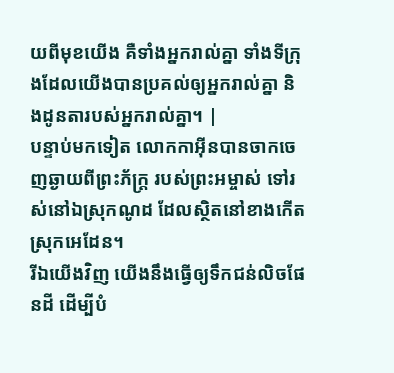យពីមុខយើង គឺទាំងអ្នករាល់គ្នា ទាំងទីក្រុងដែលយើងបានប្រគល់ឲ្យអ្នករាល់គ្នា និងដូនតារបស់អ្នករាល់គ្នា។ |
បន្ទាប់មកទៀត លោកកាអ៊ីនបានចាកចេញឆ្ងាយពីព្រះភ័ក្ត្រ របស់ព្រះអម្ចាស់ ទៅរស់នៅឯស្រុកណូដ ដែលស្ថិតនៅខាងកើតស្រុកអេដែន។
រីឯយើងវិញ យើងនឹងធ្វើឲ្យទឹកជន់លិចផែនដី ដើម្បីបំ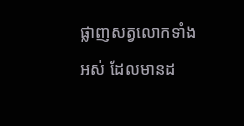ផ្លាញសត្វលោកទាំងអស់ ដែលមានដ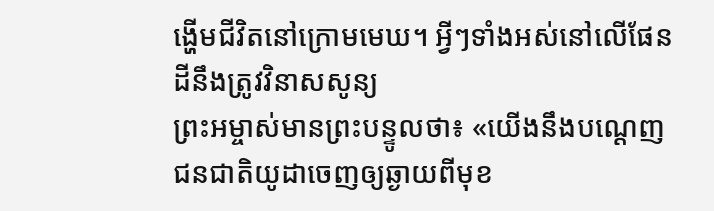ង្ហើមជីវិតនៅក្រោមមេឃ។ អ្វីៗទាំងអស់នៅលើផែនដីនឹងត្រូវវិនាសសូន្យ
ព្រះអម្ចាស់មានព្រះបន្ទូលថា៖ «យើងនឹងបណ្ដេញជនជាតិយូដាចេញឲ្យឆ្ងាយពីមុខ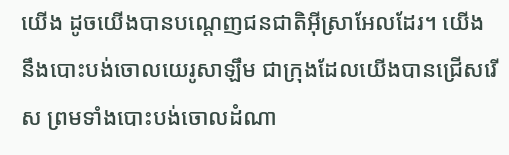យើង ដូចយើងបានបណ្ដេញជនជាតិអ៊ីស្រាអែលដែរ។ យើងនឹងបោះបង់ចោលយេរូសាឡឹម ជាក្រុងដែលយើងបានជ្រើសរើស ព្រមទាំងបោះបង់ចោលដំណា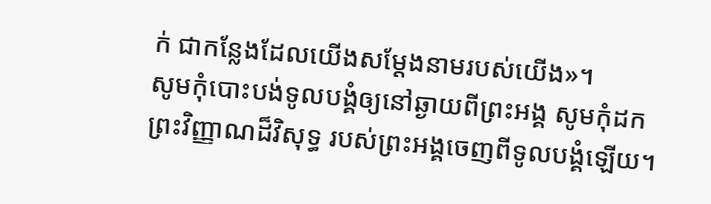ក់ ជាកន្លែងដែលយើងសម្តែងនាមរបស់យើង»។
សូមកុំបោះបង់ទូលបង្គំឲ្យនៅឆ្ងាយពីព្រះអង្គ សូមកុំដកព្រះវិញ្ញាណដ៏វិសុទ្ធ របស់ព្រះអង្គចេញពីទូលបង្គំឡើយ។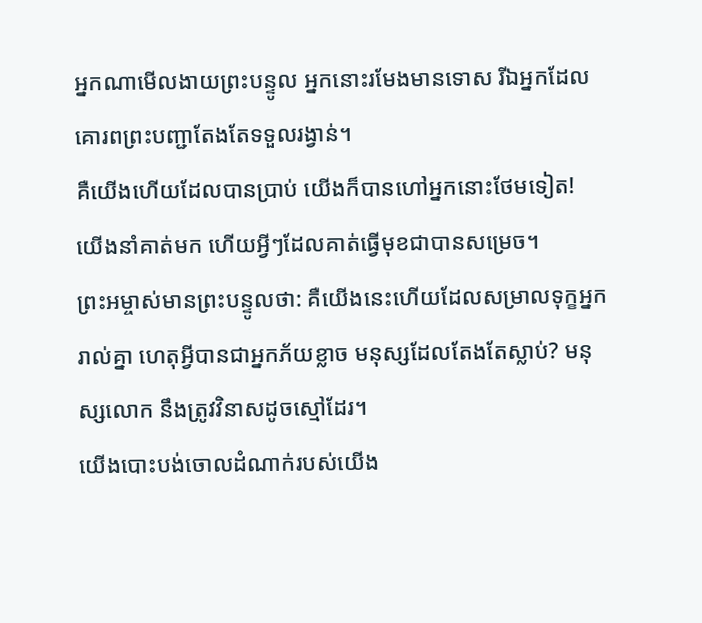អ្នកណាមើលងាយព្រះបន្ទូល អ្នកនោះរមែងមានទោស រីឯអ្នកដែលគោរពព្រះបញ្ជាតែងតែទទួលរង្វាន់។
គឺយើងហើយដែលបានប្រាប់ យើងក៏បានហៅអ្នកនោះថែមទៀត! យើងនាំគាត់មក ហើយអ្វីៗដែលគាត់ធ្វើមុខជាបានសម្រេច។
ព្រះអម្ចាស់មានព្រះបន្ទូលថា: គឺយើងនេះហើយដែលសម្រាលទុក្ខអ្នករាល់គ្នា ហេតុអ្វីបានជាអ្នកភ័យខ្លាច មនុស្សដែលតែងតែស្លាប់? មនុស្សលោក នឹងត្រូវវិនាសដូចស្មៅដែរ។
យើងបោះបង់ចោលដំណាក់របស់យើង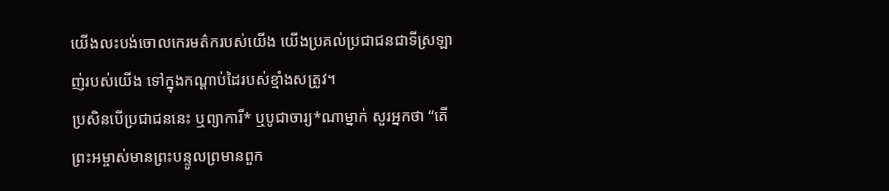យើងលះបង់ចោលកេរមត៌ករបស់យើង យើងប្រគល់ប្រជាជនជាទីស្រឡាញ់របស់យើង ទៅក្នុងកណ្ដាប់ដៃរបស់ខ្មាំងសត្រូវ។
ប្រសិនបើប្រជាជននេះ ឬព្យាការី* ឬបូជាចារ្យ*ណាម្នាក់ សួរអ្នកថា “តើព្រះអម្ចាស់មានព្រះបន្ទូលព្រមានពួក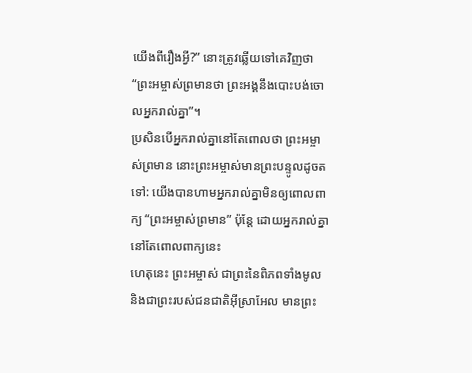យើងពីរឿងអ្វី?” នោះត្រូវឆ្លើយទៅគេវិញថា “ព្រះអម្ចាស់ព្រមានថា ព្រះអង្គនឹងបោះបង់ចោលអ្នករាល់គ្នា”។
ប្រសិនបើអ្នករាល់គ្នានៅតែពោលថា ព្រះអម្ចាស់ព្រមាន នោះព្រះអម្ចាស់មានព្រះបន្ទូលដូចតទៅ: យើងបានហាមអ្នករាល់គ្នាមិនឲ្យពោលពាក្យ “ព្រះអម្ចាស់ព្រមាន” ប៉ុន្តែ ដោយអ្នករាល់គ្នានៅតែពោលពាក្យនេះ
ហេតុនេះ ព្រះអម្ចាស់ ជាព្រះនៃពិភពទាំងមូល និងជាព្រះរបស់ជនជាតិអ៊ីស្រាអែល មានព្រះ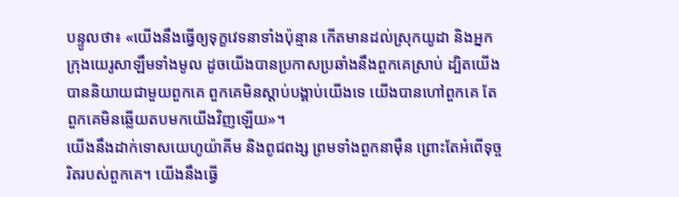បន្ទូលថា៖ «យើងនឹងធ្វើឲ្យទុក្ខវេទនាទាំងប៉ុន្មាន កើតមានដល់ស្រុកយូដា និងអ្នកក្រុងយេរូសាឡឹមទាំងមូល ដូចយើងបានប្រកាសប្រឆាំងនឹងពួកគេស្រាប់ ដ្បិតយើងបាននិយាយជាមួយពួកគេ ពួកគេមិនស្ដាប់បង្គាប់យើងទេ យើងបានហៅពួកគេ តែពួកគេមិនឆ្លើយតបមកយើងវិញឡើយ»។
យើងនឹងដាក់ទោសយេហូយ៉ាគីម និងពូជពង្ស ព្រមទាំងពួកនាម៉ឺន ព្រោះតែអំពើទុច្ចរិតរបស់ពួកគេ។ យើងនឹងធ្វើ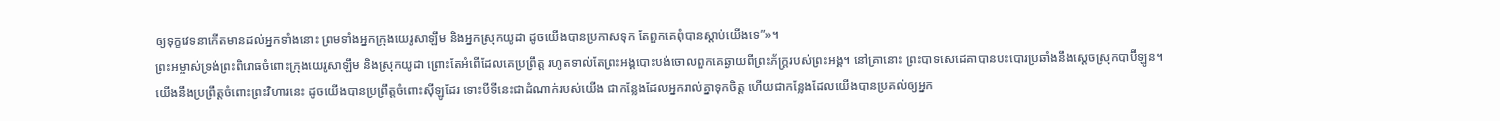ឲ្យទុក្ខវេទនាកើតមានដល់អ្នកទាំងនោះ ព្រមទាំងអ្នកក្រុងយេរូសាឡឹម និងអ្នកស្រុកយូដា ដូចយើងបានប្រកាសទុក តែពួកគេពុំបានស្ដាប់យើងទេ”»។
ព្រះអម្ចាស់ទ្រង់ព្រះពិរោធចំពោះក្រុងយេរូសាឡឹម និងស្រុកយូដា ព្រោះតែអំពើដែលគេប្រព្រឹត្ត រហូតទាល់តែព្រះអង្គបោះបង់ចោលពួកគេឆ្ងាយពីព្រះភ័ក្ត្ររបស់ព្រះអង្គ។ នៅគ្រានោះ ព្រះបាទសេដេគាបានបះបោរប្រឆាំងនឹងស្ដេចស្រុកបាប៊ីឡូន។
យើងនឹងប្រព្រឹត្តចំពោះព្រះវិហារនេះ ដូចយើងបានប្រព្រឹត្តចំពោះស៊ីឡូដែរ ទោះបីទីនេះជាដំណាក់របស់យើង ជាកន្លែងដែលអ្នករាល់គ្នាទុកចិត្ត ហើយជាកន្លែងដែលយើងបានប្រគល់ឲ្យអ្នក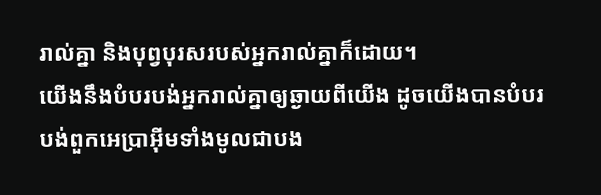រាល់គ្នា និងបុព្វបុរសរបស់អ្នករាល់គ្នាក៏ដោយ។
យើងនឹងបំបរបង់អ្នករាល់គ្នាឲ្យឆ្ងាយពីយើង ដូចយើងបានបំបរបង់ពួកអេប្រាអ៊ីមទាំងមូលជាបង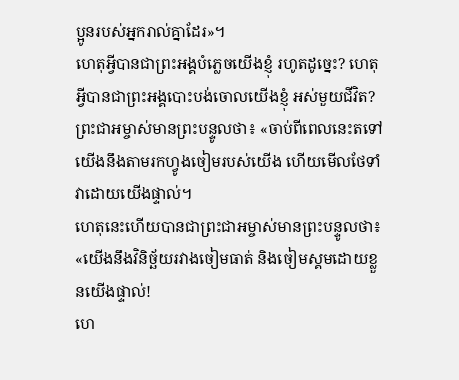ប្អូនរបស់អ្នករាល់គ្នាដែរ»។
ហេតុអ្វីបានជាព្រះអង្គបំភ្លេចយើងខ្ញុំ រហូតដូច្នេះ? ហេតុអ្វីបានជាព្រះអង្គបោះបង់ចោលយើងខ្ញុំ អស់មួយជីវិត?
ព្រះជាអម្ចាស់មានព្រះបន្ទូលថា៖ «ចាប់ពីពេលនេះតទៅ យើងនឹងតាមរកហ្វូងចៀមរបស់យើង ហើយមើលថែទាំវាដោយយើងផ្ទាល់។
ហេតុនេះហើយបានជាព្រះជាអម្ចាស់មានព្រះបន្ទូលថា៖ «យើងនឹងវិនិច្ឆ័យរវាងចៀមធាត់ និងចៀមស្គមដោយខ្លួនយើងផ្ទាល់!
ហេ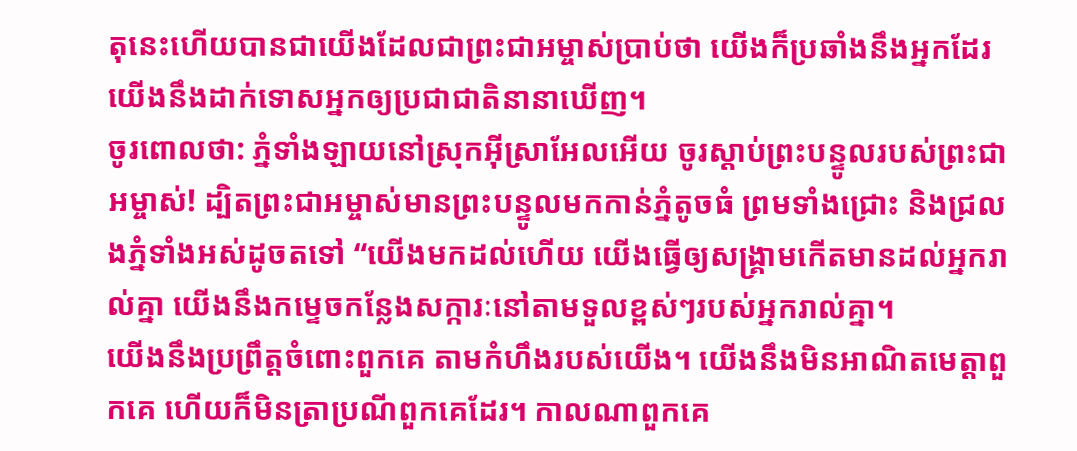តុនេះហើយបានជាយើងដែលជាព្រះជាអម្ចាស់ប្រាប់ថា យើងក៏ប្រឆាំងនឹងអ្នកដែរ យើងនឹងដាក់ទោសអ្នកឲ្យប្រជាជាតិនានាឃើញ។
ចូរពោលថា: ភ្នំទាំងឡាយនៅស្រុកអ៊ីស្រាអែលអើយ ចូរស្ដាប់ព្រះបន្ទូលរបស់ព្រះជាអម្ចាស់! ដ្បិតព្រះជាអម្ចាស់មានព្រះបន្ទូលមកកាន់ភ្នំតូចធំ ព្រមទាំងជ្រោះ និងជ្រលងភ្នំទាំងអស់ដូចតទៅ “យើងមកដល់ហើយ យើងធ្វើឲ្យសង្គ្រាមកើតមានដល់អ្នករាល់គ្នា យើងនឹងកម្ទេចកន្លែងសក្ការៈនៅតាមទួលខ្ពស់ៗរបស់អ្នករាល់គ្នា។
យើងនឹងប្រព្រឹត្តចំពោះពួកគេ តាមកំហឹងរបស់យើង។ យើងនឹងមិនអាណិតមេត្តាពួកគេ ហើយក៏មិនត្រាប្រណីពួកគេដែរ។ កាលណាពួកគេ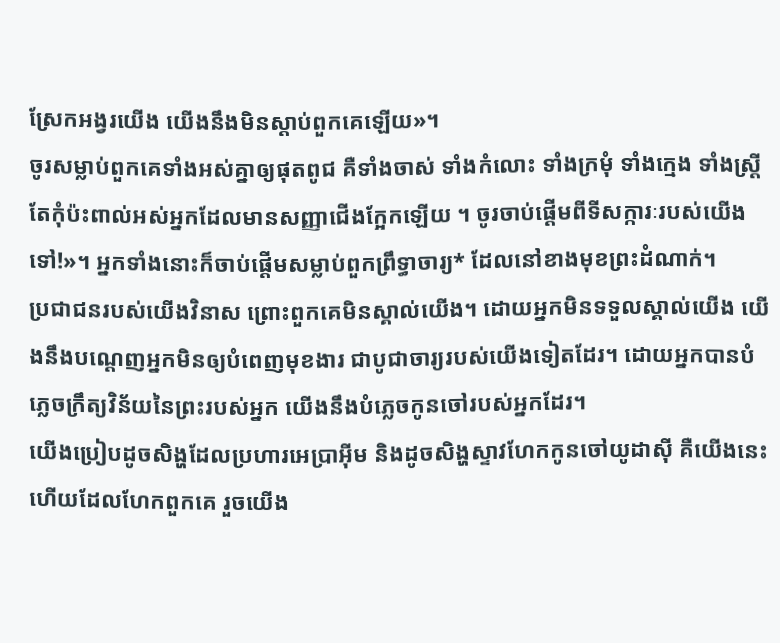ស្រែកអង្វរយើង យើងនឹងមិនស្ដាប់ពួកគេឡើយ»។
ចូរសម្លាប់ពួកគេទាំងអស់គ្នាឲ្យផុតពូជ គឺទាំងចាស់ ទាំងកំលោះ ទាំងក្រមុំ ទាំងក្មេង ទាំងស្ត្រី តែកុំប៉ះពាល់អស់អ្នកដែលមានសញ្ញាជើងក្អែកឡើយ ។ ចូរចាប់ផ្ដើមពីទីសក្ការៈរបស់យើងទៅ!»។ អ្នកទាំងនោះក៏ចាប់ផ្ដើមសម្លាប់ពួកព្រឹទ្ធាចារ្យ* ដែលនៅខាងមុខព្រះដំណាក់។
ប្រជាជនរបស់យើងវិនាស ព្រោះពួកគេមិនស្គាល់យើង។ ដោយអ្នកមិនទទួលស្គាល់យើង យើងនឹងបណ្ដេញអ្នកមិនឲ្យបំពេញមុខងារ ជាបូជាចារ្យរបស់យើងទៀតដែរ។ ដោយអ្នកបានបំភ្លេចក្រឹត្យវិន័យនៃព្រះរបស់អ្នក យើងនឹងបំភ្លេចកូនចៅរបស់អ្នកដែរ។
យើងប្រៀបដូចសិង្ហដែលប្រហារអេប្រាអ៊ីម និងដូចសិង្ហស្ទាវហែកកូនចៅយូដាស៊ី គឺយើងនេះហើយដែលហែកពួកគេ រួចយើង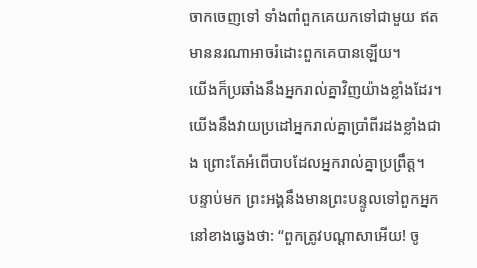ចាកចេញទៅ ទាំងពាំពួកគេយកទៅជាមួយ ឥតមាននរណាអាចរំដោះពួកគេបានឡើយ។
យើងក៏ប្រឆាំងនឹងអ្នករាល់គ្នាវិញយ៉ាងខ្លាំងដែរ។ យើងនឹងវាយប្រដៅអ្នករាល់គ្នាប្រាំពីរដងខ្លាំងជាង ព្រោះតែអំពើបាបដែលអ្នករាល់គ្នាប្រព្រឹត្ត។
បន្ទាប់មក ព្រះអង្គនឹងមានព្រះបន្ទូលទៅពួកអ្នកនៅខាងឆ្វេងថា: “ពួកត្រូវបណ្ដាសាអើយ! ចូ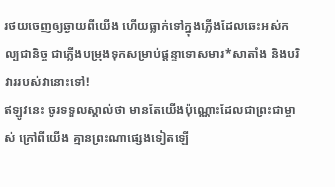រថយចេញឲ្យឆ្ងាយពីយើង ហើយធ្លាក់ទៅក្នុងភ្លើងដែលឆេះអស់កល្បជានិច្ច ជាភ្លើងបម្រុងទុកសម្រាប់ផ្ដន្ទាទោសមារ*សាតាំង និងបរិវាររបស់វានោះទៅ!
ឥឡូវនេះ ចូរទទួលស្គាល់ថា មានតែយើងប៉ុណ្ណោះដែលជាព្រះជាម្ចាស់ ក្រៅពីយើង គ្មានព្រះណាផ្សេងទៀតឡើ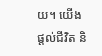យ។ យើងផ្ដល់ជីវិត និ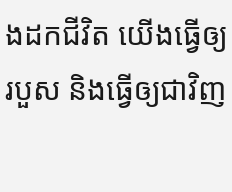ងដកជីវិត យើងធ្វើឲ្យរបួស និងធ្វើឲ្យជាវិញ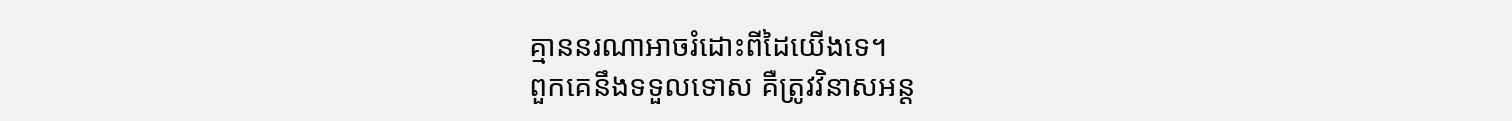គ្មាននរណាអាចរំដោះពីដៃយើងទេ។
ពួកគេនឹងទទួលទោស គឺត្រូវវិនាសអន្ត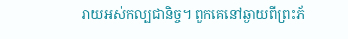រាយអស់កល្បជានិច្ច។ ពួកគេនៅឆ្ងាយពីព្រះភ័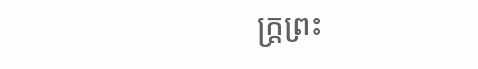ក្ត្រព្រះ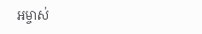អម្ចាស់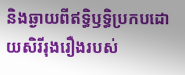និងឆ្ងាយពីឥទ្ធិឫទ្ធិប្រកបដោយសិរីរុងរឿងរបស់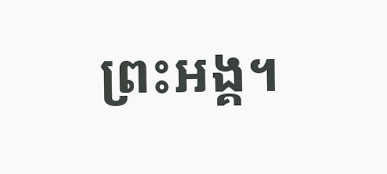ព្រះអង្គ។